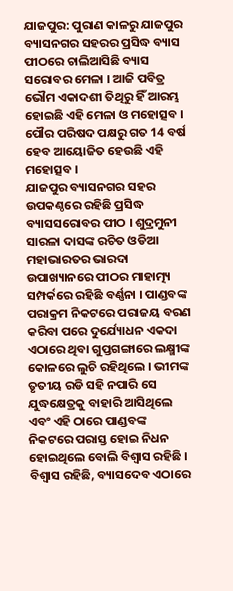ଯାଜପୁର: ପୁରାଣ କାଳରୁ ଯାଜପୁର ବ୍ୟାସନଗର ସହରର ପ୍ରସିଦ୍ଧ ବ୍ୟାସ ପୀଠରେ ଚାଲିଆସିଛି ବ୍ୟାସ ସରୋବର ମେଳା । ଆଜି ପବିତ୍ର ଭୌମ ଏକାଦଶୀ ତିଥିରୁ ହିଁ ଆରମ୍ଭ ହୋଇଛି ଏହି ମେଳା ଓ ମହୋତ୍ସବ । ପୌର ପରିଷଦ ପକ୍ଷରୁ ଗତ 14 ବର୍ଷ ହେବ ଆୟୋଜିତ ହେଉଛି ଏହି ମହୋତ୍ସବ ।
ଯାଜପୁର ବ୍ୟାସନଗର ସହର ଉପକଣ୍ଠରେ ରହିଛି ପ୍ରସିଦ୍ଧ ବ୍ୟାସସରୋବର ପୀଠ । ଶୁଦ୍ରମୁନୀ ସାରଳା ଦାସଙ୍କ ରଚିତ ଓଡିଆ ମହାଭାରତର ଭାରଦା ଉପାଖ୍ୟାନରେ ପୀଠର ମାହାତ୍ମ୍ୟ ସମ୍ପର୍କରେ ରହିଛି ବର୍ଣ୍ଣନା । ପାଣ୍ଡବଙ୍କ ପରାକ୍ରମ ନିକଟରେ ପରାଜୟ ବରଣ କରିବା ପରେ ଦୁର୍ଯ୍ୟୋଧନ ଏକଦା ଏଠାରେ ଥିବା ଗୁପ୍ତଗଙ୍ଗାରେ ଲକ୍ଷ୍ମୀଙ୍କ କୋଳରେ ଲୁଚି ରହିଥିଲେ । ଭୀମଙ୍କ ତୃତୀୟ ରଡି ସହି ନପାରି ସେ ଯୁଦ୍ଧକ୍ଷେତ୍ରକୁ ବାହାରି ଆସିଥିଲେ ଏବଂ ଏହି ଠାରେ ପାଣ୍ଡବଙ୍କ ନିକଟରେ ପରାସ୍ତ ହୋଇ ନିଧନ ହୋଇଥିଲେ ବୋଲି ବିଶ୍ବାସ ରହିଛି ।
ବିଶ୍ବାସ ରହିଛି, ବ୍ୟାସଦେବ ଏଠାରେ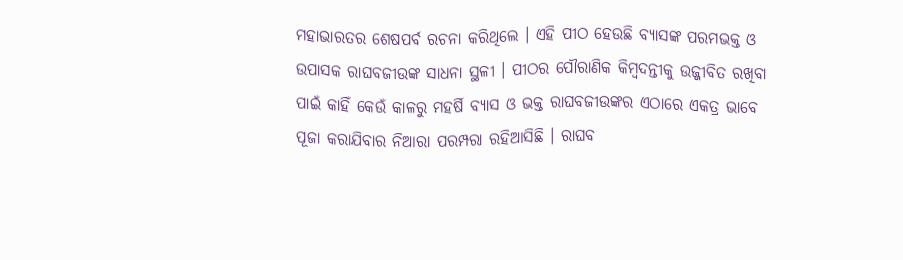ମହାଭାରତର ଶେଷପର୍ବ ରଚନା କରିଥିଲେ । ଏହି ପୀଠ ହେଉଛି ବ୍ୟାସଙ୍କ ପରମଭକ୍ତ ଓ ଉପାସକ ରାଘବଜୀଉଙ୍କ ସାଧନା ସ୍ଥଳୀ । ପୀଠର ପୌରାଣିକ କିମ୍ବଦନ୍ତୀକୁ ଉଜ୍ଜୀବିତ ରଖିବା ପାଇଁ କାହିଁ କେଉଁ କାଳରୁ ମହର୍ଷି ବ୍ୟାସ ଓ ଭକ୍ତ ରାଘବଜୀଉଙ୍କର ଏଠାରେ ଏକତ୍ର ଭାବେ ପୂଜା କରାଯିବାର ନିଆରା ପରମ୍ପରା ରହିଆସିଛି । ରାଘବ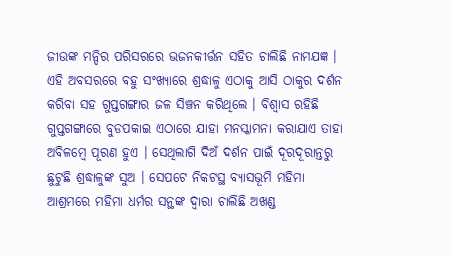ଜୀଉଙ୍କ ମନ୍ଦିର ପରିସରରେ ଭଜନକୀର୍ତ୍ତନ ସହିତ ଚାଲିଛି ନାମଯଜ୍ଞ ।
ଏହି ଅବସରରେ ବହୁ ସଂଖ୍ୟାରେ ଶ୍ରଦ୍ଧାଳୁ ଏଠାକୁ ଆସି ଠାକୁର ଦର୍ଶନ କରିବା ସହ ଗୁପ୍ତଗଙ୍ଗାର ଜଳ ସିଞ୍ଚନ କରିଥିଲେ । ବିଶ୍ବାସ ରହିଛି ଗୁପ୍ତଗଙ୍ଗାରେ ବୁଡପକାଇ ଏଠାରେ ଯାହା ମନସ୍କାମନା କରାଯାଏ ତାହା ଅବିଳମ୍ବେ ପୂରଣ ହୁଏ । ସେଥିଲାଗି ଦିଅଁ ଦର୍ଶନ ପାଇଁ ଦୂରଦୂରାନ୍ତରୁ ଛୁଟୁଛି ଶ୍ରଦ୍ଧାଳୁଙ୍କ ସୁଅ । ସେପଟେ ନିକଟସ୍ଥ ବ୍ୟାସଭୂମି ମହିମା ଆଶ୍ରମରେ ମହିମା ଧର୍ମର ସନ୍ଥଙ୍କ ଦ୍ବାରା ଚାଲିଛି ଅଖଣ୍ଡ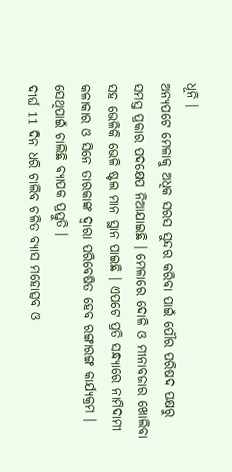ଧୂନି ।
ଅନ୍ୟପଟେ ମେଳାକୁ ଅଧିକ ସରସ ସୁନ୍ଦର କରିବା ପାଇଁ ପୌର ପରିଷଦ ପକ୍ଷରୁ ସମସ୍ତ ପ୍ରକାର ପଦକ୍ଷେପ ନିଆଯାଇଛି । ମେଳାରେ ଦୋଳି ଓ ମୀନାବଜାର ଖୋଲିବା ସହ ଭେଳିକି ଭେଳି ଷ୍ଟଲ ମାନ ସ୍ଥାନ ପାଇଛି । ଏପଟେ ପ୍ରତି ସନ୍ଧ୍ୟାରେ ନାମିଦାମୀ କଳାକାର ଓ ସିନେ ତାରକାଙ୍କ ଦ୍ବାରା ପରିବେଷିତ ହେବ ରଙ୍ଗାରଙ୍ଗ କାର୍ଯ୍ୟକ୍ରମ । ସେଥିପାଇଁ ଚାଲିଛି ବ୍ୟାପକ ପ୍ରସ୍ତୁତି ।
ଦୀର୍ଘ 11 ଦିନ ଧରି ଚାଲିବ ଚଳିତ ବ୍ୟାସ ମହୋତ୍ସବ ଓ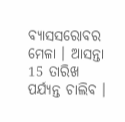ବ୍ୟାସସରୋବର ମେଳା । ଆସନ୍ତା 15 ତାରିଖ ପର୍ଯ୍ୟନ୍ତ ଚାଲିବ ।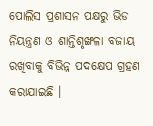ପୋଲିସ ପ୍ରଶାସନ ପକ୍ଷରୁ ଭିଡ ନିୟନ୍ତ୍ରଣ ଓ ଶାନ୍ତିଶୃଙ୍ଖଳା ବଜାୟ ରଖିବାକୁ ବିଭିନ୍ନ ପଦକ୍ଷେପ ଗ୍ରହଣ କରାଯାଇଛି ।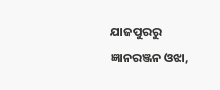ଯାଜପୁରରୁ ଜ୍ଞାନରଞ୍ଜନ ଓଝା,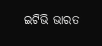ଇଟିଭି ଭାରତ